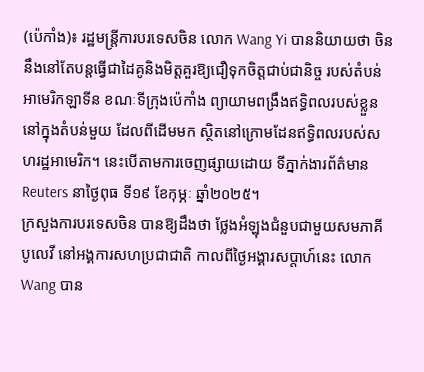(ប៉េកាំង)៖ រដ្ឋមន្រ្តីការបរទេសចិន លោក Wang Yi បាននិយាយថា ចិននឹងនៅតែបន្តធ្វើជាដៃគូនិងមិត្តគួរឱ្យជឿទុកចិត្តជាប់ជានិច្ច របស់តំបន់អាមេរិកឡាទីន ខណៈទីក្រុងប៉េកាំង ព្យាយាមពង្រឹងឥទ្ធិពលរបស់ខ្លួន នៅក្នុងតំបន់មួយ ដែលពីដើមមក ស្ថិតនៅក្រោមដែនឥទ្ធិពលរបស់សហរដ្ឋអាមេរិក។ នេះបើតាមការចេញផ្សាយដោយ ទីភ្នាក់ងារព័ត៌មាន Reuters នាថ្ងៃពុធ ទី១៩ ខែកុម្ភៈ ឆ្នាំ២០២៥។
ក្រសួងការបរទេសចិន បានឱ្យដឹងថា ថ្លែងអំឡុងជំនួបជាមួយសមភាគីបូលេវី នៅអង្គការសហប្រជាជាតិ កាលពីថ្ងៃអង្គារសប្តាហ៍នេះ លោក Wang បាន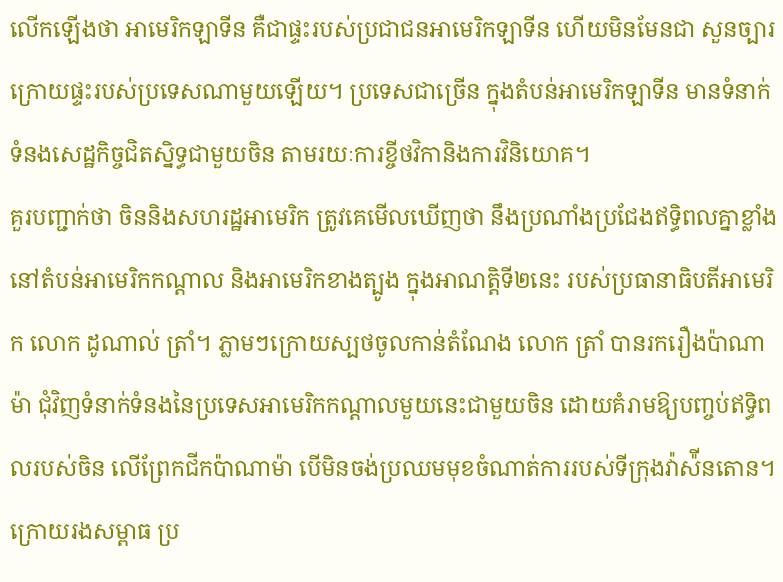លើកឡើងថា អាមេរិកឡាទីន គឺជាផ្ទះរបស់ប្រជាជនអាមេរិកឡាទីន ហើយមិនមែនជា សួនច្បារក្រោយផ្ទះរបស់ប្រទេសណាមួយឡើយ។ ប្រទេសជាច្រើន ក្នុងតំបន់អាមេរិកឡាទីន មានទំនាក់ទំនងសេដ្ឋកិច្ចជិតស្និទ្ធជាមួយចិន តាមរយៈការខ្ចីថវិកានិងការវិនិយោគ។
គួរបញ្ជាក់ថា ចិននិងសហរដ្ឋអាមេរិក ត្រូវគេមើលឃើញថា នឹងប្រណាំងប្រជែងឥទ្ធិពលគ្នាខ្លាំង នៅតំបន់អាមេរិកកណ្តាល និងអាមេរិកខាងត្បូង ក្នុងអាណត្តិទី២នេះ របស់ប្រធានាធិបតីអាមេរិក លោក ដូណាល់ ត្រាំ។ ភ្លាមៗក្រោយស្បថចូលកាន់តំណែង លោក ត្រាំ បានរករឿងប៉ាណាម៉ា ជុំវិញទំនាក់ទំនងនៃប្រទេសអាមេរិកកណ្តាលមួយនេះជាមួយចិន ដោយគំរាមឱ្យបញ្ចប់ឥទ្ធិពលរបស់ចិន លើព្រែកជីកប៉ាណាម៉ា បើមិនចង់ប្រឈមមុខចំណាត់ការរបស់ទីក្រុងវ៉ាស៉ីនតោន។ ក្រោយរងសម្ពាធ ប្រ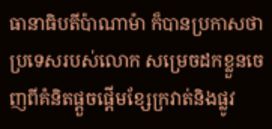ធានាធិបតីប៉ាណាម៉ា ក៏បានប្រកាសថា ប្រទេសរបស់លោក សម្រេចដកខ្លួនចេញពីគំនិតផ្តួចផ្តើមខ្សែក្រវាត់និងផ្លូវ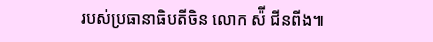របស់ប្រធានាធិបតីចិន លោក ស៉ី ជីនពីង៕